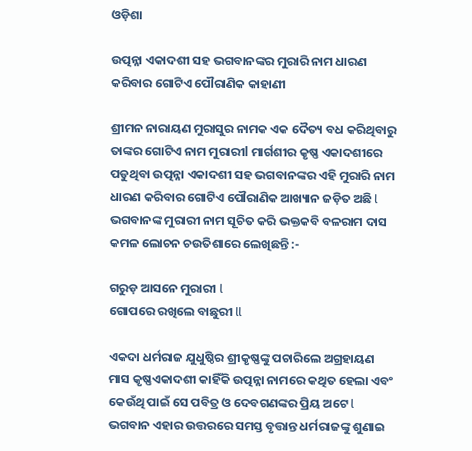ଓଡ଼ିଶା

ଉତ୍ପନ୍ନା ଏକାଦଶୀ ସହ ଭଗବାନଙ୍କର ମୁରାରି ନାମ ଧାରଣ କରିବାର ଗୋଟିଏ ପୌରାଣିକ କାହାଣୀ

ଶ୍ରୀମନ ନାରାୟଣ ମୁରାସୁର ନାମକ ଏକ ଦୈତ୍ୟ ବଧ କରିଥିବାରୁ ତାଙ୍କର ଗୋଟିଏ ନାମ ମୁରାରୀl ମାର୍ଗଶୀର କୃଷ୍ଣ ଏକାଦଶୀରେ ପଡୁଥିବା ଉତ୍ପନ୍ନା ଏକାଦଶୀ ସହ ଭଗବାନଙ୍କର ଏହି ମୁରାରି ନାମ ଧାରଣ କରିବାର ଗୋଟିଏ ପୌରାଣିକ ଆଖ୍ୟାନ ଜଡ଼ିତ ଅଛି l ଭଗବାନଙ୍କ ମୁରାରୀ ନାମ ସୂଚିତ କରି ଭକ୍ତକବି ବଳରାମ ଦାସ କମଳ ଲୋଚନ ଚଉତିଶାରେ ଲେଖିଛନ୍ତି :-

ଗରୁଡ଼ ଆସନେ ମୁରାରୀ l
ଗୋପରେ ରଖିଲେ ବାଛୁରୀ ll

ଏକଦା ଧର୍ମରାଜ ଯୁଧୁଷ୍ଠିର ଶ୍ରୀକୃଷ୍ଣଙ୍କୁ ପଚାରିଲେ ଅଗ୍ରହାୟଣ ମାସ କୃଷ୍ଣଏକାଦଶୀ କାହିଁକି ଉତ୍ପନ୍ନା ନାମରେ କଥିତ ହେଲା ଏବଂ କେଉଁଥି ପାଇଁ ସେ ପବିତ୍ର ଓ ଦେବଗଣଙ୍କର ପ୍ରିୟ ଅଟେ l ଭଗବାନ ଏହାର ଉତ୍ତରରେ ସମସ୍ତ ବୃତ୍ତାନ୍ତ ଧର୍ମରାଜଙ୍କୁ ଶୁଣାଇ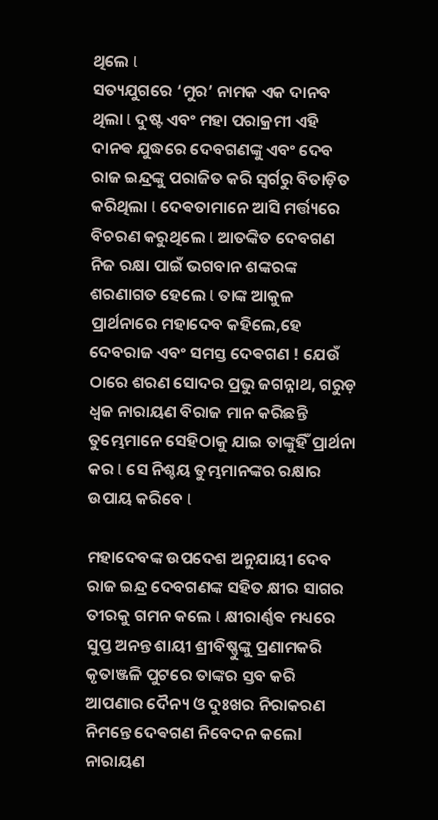ଥିଲେ l
ସତ୍ୟଯୁଗରେ ‘ମୁର’ ନାମକ ଏକ ଦାନବ ଥିଲା l ଦୁଷ୍ଟ ଏବଂ ମହା ପରାକ୍ରମୀ ଏହି ଦାନଵ ଯୁଦ୍ଧରେ ଦେବଗଣଙ୍କୁ ଏବଂ ଦେବ ରାଜ ଇନ୍ଦ୍ରଙ୍କୁ ପରାଜିତ କରି ସ୍ୱର୍ଗରୁ ବିତାଡ଼ିତ କରିଥିଲା l ଦେଵତାମାନେ ଆସି ମର୍ତ୍ତ୍ୟରେ ବିଚରଣ କରୁଥିଲେ l ଆତଙ୍କିତ ଦେବଗଣ ନିଜ ରକ୍ଷା ପାଇଁ ଭଗବାନ ଶଙ୍କରଙ୍କ ଶରଣାଗତ ହେଲେ l ତାଙ୍କ ଆକୁଳ ପ୍ରାର୍ଥନାରେ ମହାଦେବ କହିଲେ,ହେ ଦେବରାଜ ଏବଂ ସମସ୍ତ ଦେଵଗଣ ! ଯେଉଁ ଠାରେ ଶରଣ ସୋଦର ପ୍ରଭୁ ଜଗନ୍ନାଥ, ଗରୁଡ଼ ଧ୍ବଜ ନାରାୟଣ ବିରାଜ ମାନ କରିଛନ୍ତି ତୁମ୍ଭେମାନେ ସେହିଠାକୁ ଯାଇ ତାଙ୍କୁହିଁ ପ୍ରାର୍ଥନା କର l ସେ ନିଶ୍ଚୟ ତୁମ୍ଭମାନଙ୍କର ରକ୍ଷାର ଉପାୟ କରିବେ l

ମହାଦେବଙ୍କ ଉପଦେଶ ଅନୁଯାୟୀ ଦେବ ରାଜ ଇନ୍ଦ୍ର ଦେବଗଣଙ୍କ ସହିତ କ୍ଷୀର ସାଗର ତୀରକୁ ଗମନ କଲେ l କ୍ଷୀରାର୍ଣ୍ଣଵ ମଧ୍ୟରେ ସୁପ୍ତ ଅନନ୍ତ ଶାୟୀ ଶ୍ରୀବିଷ୍ଣୁଙ୍କୁ ପ୍ରଣାମକରି କୃତାଞ୍ଜଳି ପୁଟରେ ତାଙ୍କର ସ୍ତବ କରି ଆପଣାର ଦୈନ୍ୟ ଓ ଦୁଃଖର ନିରାକରଣ ନିମନ୍ତେ ଦେଵଗଣ ନିବେଦନ କଲେl ନାରାୟଣ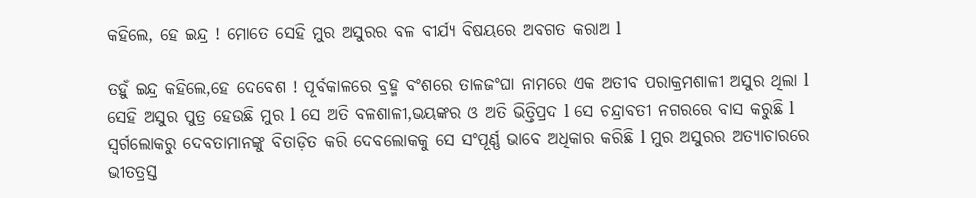କହିଲେ, ହେ ଇନ୍ଦ୍ର ! ମୋତେ ସେହି ମୁର ଅସୁରର ବଳ ବୀର୍ଯ୍ୟ ବିଷୟରେ ଅବଗତ କରାଅ l

ତହୁଁ ଇନ୍ଦ୍ର କହିଲେ,ହେ ଦେବେଶ ! ପୂର୍ବକାଳରେ ବ୍ରହ୍ମ ବଂଶରେ ତାଳଜଂଘା ନାମରେ ଏକ ଅତୀବ ପରାକ୍ରମଶାଳୀ ଅସୁର ଥିଲା l ସେହି ଅସୁର ପୁତ୍ର ହେଉଛି ମୁର l ସେ ଅତି ବଳଶାଳୀ,ଭୟଙ୍କର ଓ ଅତି ଭିତ୍ତିପ୍ରଦ l ସେ ଚନ୍ଦ୍ରାବତୀ ନଗରରେ ବାସ କରୁଛି l ସ୍ୱର୍ଗଲୋକରୁ ଦେବତାମାନଙ୍କୁ ବିତାଡ଼ିତ କରି ଦେବଲୋକକୁ ସେ ସଂପୂର୍ଣ୍ଣ ଭାବେ ଅଧିକାର କରିଛି l ମୁର ଅସୁରର ଅତ୍ୟାଚାରରେ ଭୀତତ୍ରସ୍ତ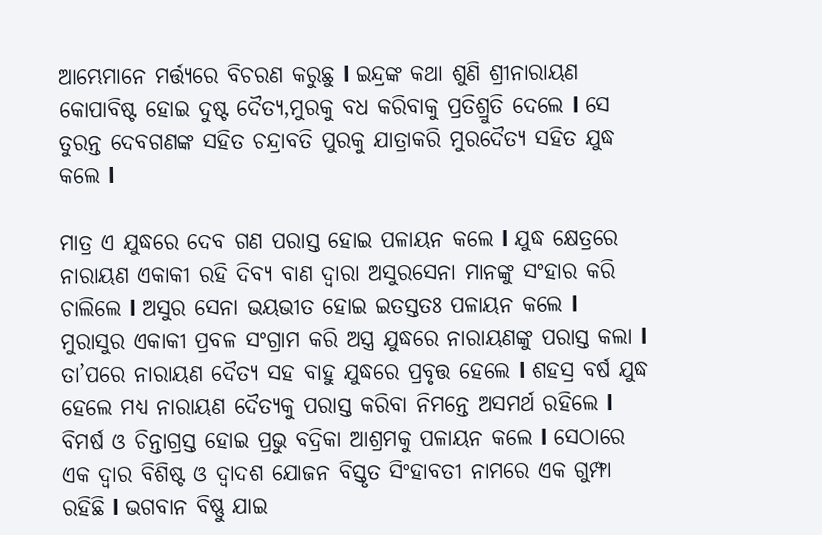ଆମ୍ଭେମାନେ ମର୍ତ୍ତ୍ୟରେ ବିଚରଣ କରୁଛୁ l ଇନ୍ଦ୍ରଙ୍କ କଥା ଶୁଣି ଶ୍ରୀନାରାୟଣ କୋପାବିଷ୍ଟ ହୋଇ ଦୁଷ୍ଟ ଦୈତ୍ୟ,ମୁରକୁ ବଧ କରିବାକୁ ପ୍ରତିଶ୍ରୁତି ଦେଲେ l ସେ ତୁରନ୍ତ ଦେବଗଣଙ୍କ ସହିତ ଚନ୍ଦ୍ରାବତି ପୁରକୁ ଯାତ୍ରାକରି ମୁରଦୈତ୍ୟ ସହିତ ଯୁଦ୍ଧ କଲେ l

ମାତ୍ର ଏ ଯୁଦ୍ଧରେ ଦେବ ଗଣ ପରାସ୍ତ ହୋଇ ପଳାୟନ କଲେ l ଯୁଦ୍ଧ କ୍ଷେତ୍ରରେ ନାରାୟଣ ଏକାକୀ ରହି ଦିବ୍ୟ ବାଣ ଦ୍ଵାରା ଅସୁରସେନା ମାନଙ୍କୁ ସଂହାର କରି ଚାଲିଲେ l ଅସୁର ସେନା ଭୟଭୀତ ହୋଇ ଇତସ୍ତତଃ ପଳାୟନ କଲେ l ମୁରାସୁର ଏକାକୀ ପ୍ରବଳ ସଂଗ୍ରାମ କରି ଅସ୍ତ୍ର ଯୁଦ୍ଧରେ ନାରାୟଣଙ୍କୁ ପରାସ୍ତ କଲା l ତା’ପରେ ନାରାୟଣ ଦୈତ୍ୟ ସହ ବାହୁ ଯୁଦ୍ଧରେ ପ୍ରବୃତ୍ତ ହେଲେ l ଶହସ୍ର ବର୍ଷ ଯୁଦ୍ଧ ହେଲେ ମଧ୍ୟ ନାରାୟଣ ଦୈତ୍ୟକୁ ପରାସ୍ତ କରିବା ନିମନ୍ତେ ଅସମର୍ଥ ରହିଲେ l ବିମର୍ଷ ଓ ଚିନ୍ତାଗ୍ରସ୍ତ ହୋଇ ପ୍ରଭୁ ବଦ୍ରିକା ଆଶ୍ରମକୁ ପଳାୟନ କଲେ l ସେଠାରେ ଏକ ଦ୍ଵାର ବିଶିଷ୍ଟ ଓ ଦ୍ଵାଦଶ ଯୋଜନ ବିସ୍ତୃତ ସିଂହାବତୀ ନାମରେ ଏକ ଗୁମ୍ଫା ରହିଛି l ଭଗବାନ ବିଷ୍ଣୁ ଯାଇ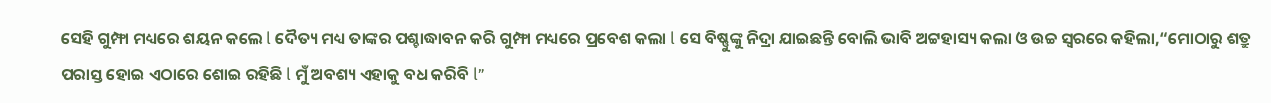ସେହି ଗୁମ୍ଫା ମଧ୍ୟରେ ଶୟନ କଲେ l ଦୈତ୍ୟ ମଧ୍ୟ ତାଙ୍କର ପଶ୍ଚାଦ୍ଧାବନ କରି ଗୁମ୍ଫା ମଧ୍ୟରେ ପ୍ରବେଶ କଲା l ସେ ବିଷ୍ଣୁଙ୍କୁ ନିଦ୍ରା ଯାଇଛନ୍ତି ବୋଲି ଭାବି ଅଟ୍ଟହାସ୍ୟ କଲା ଓ ଉଚ୍ଚ ସ୍ୱରରେ କହିଲା,“ମୋଠାରୁ ଶତ୍ରୁ ପରାସ୍ତ ହୋଇ ଏଠାରେ ଶୋଇ ରହିଛି l ମୁଁ ଅବଶ୍ୟ ଏହାକୁ ବଧ କରିବି l”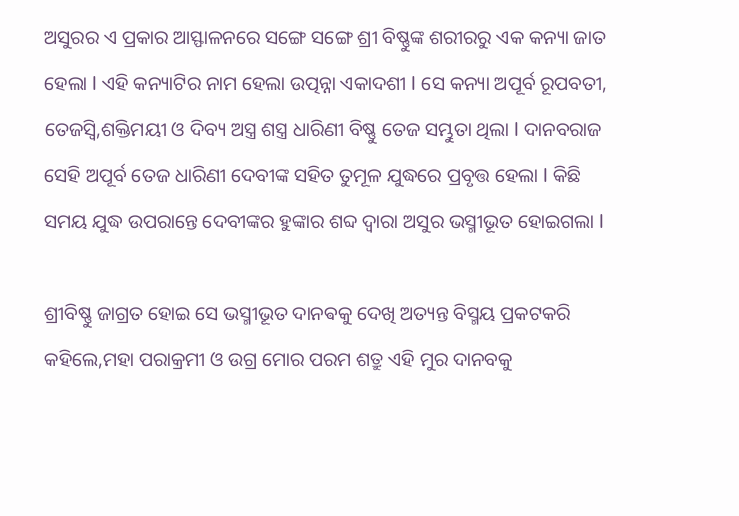ଅସୁରର ଏ ପ୍ରକାର ଆସ୍ଫାଳନରେ ସଙ୍ଗେ ସଙ୍ଗେ ଶ୍ରୀ ବିଷ୍ଣୁଙ୍କ ଶରୀରରୁ ଏକ କନ୍ୟା ଜାତ ହେଲା l ଏହି କନ୍ୟାଟିର ନାମ ହେଲା ଉତ୍ପନ୍ନା ଏକାଦଶୀ l ସେ କନ୍ୟା ଅପୂର୍ବ ରୂପବତୀ, ତେଜସ୍ୱି,ଶକ୍ତିମୟୀ ଓ ଦିବ୍ୟ ଅସ୍ତ୍ର ଶସ୍ତ୍ର ଧାରିଣୀ ବିଷ୍ଣୁ ତେଜ ସମ୍ଭୁତା ଥିଲା l ଦାନବରାଜ ସେହି ଅପୂର୍ବ ତେଜ ଧାରିଣୀ ଦେବୀଙ୍କ ସହିତ ତୁମୂଳ ଯୁଦ୍ଧରେ ପ୍ରବୃତ୍ତ ହେଲା l କିଛି ସମୟ ଯୁଦ୍ଧ ଉପରାନ୍ତେ ଦେବୀଙ୍କର ହୁଙ୍କାର ଶବ୍ଦ ଦ୍ଵାରା ଅସୁର ଭସ୍ମୀଭୂତ ହୋଇଗଲା l

ଶ୍ରୀବିଷ୍ଣୁ ଜାଗ୍ରତ ହୋଇ ସେ ଭସ୍ମୀଭୂତ ଦାନଵକୁ ଦେଖି ଅତ୍ୟନ୍ତ ବିସ୍ମୟ ପ୍ରକଟକରି କହିଲେ,ମହା ପରାକ୍ରମୀ ଓ ଉଗ୍ର ମୋର ପରମ ଶତ୍ରୁ ଏହି ମୁର ଦାନବକୁ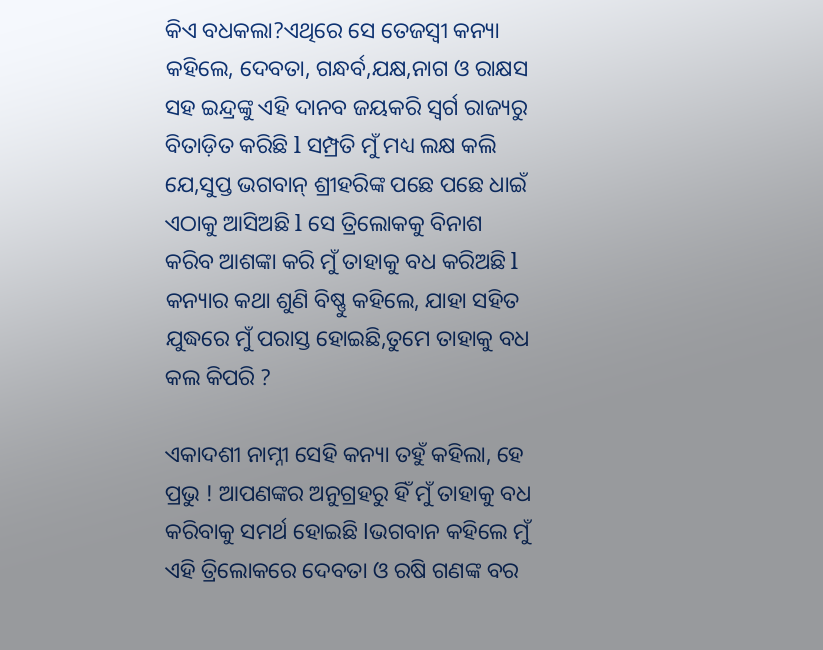କିଏ ବଧକଲା?ଏଥିରେ ସେ ତେଜସ୍ବୀ କନ୍ୟା କହିଲେ, ଦେବତା, ଗନ୍ଧର୍ବ,ଯକ୍ଷ,ନାଗ ଓ ରାକ୍ଷସ ସହ ଇନ୍ଦ୍ରଙ୍କୁ ଏହି ଦାନବ ଜୟକରି ସ୍ୱର୍ଗ ରାଜ୍ୟରୁ ବିତାଡ଼ିତ କରିଛି l ସମ୍ପ୍ରତି ମୁଁ ମଧ୍ୟ ଲକ୍ଷ କଲି ଯେ,ସୁପ୍ତ ଭଗବାନ୍ ଶ୍ରୀହରିଙ୍କ ପଛେ ପଛେ ଧାଇଁ ଏଠାକୁ ଆସିଅଛି l ସେ ତ୍ରିଲୋକକୁ ବିନାଶ କରିବ ଆଶଙ୍କା କରି ମୁଁ ତାହାକୁ ବଧ କରିଅଛି l କନ୍ୟାର କଥା ଶୁଣି ବିଷ୍ଣୁ କହିଲେ, ଯାହା ସହିତ ଯୁଦ୍ଧରେ ମୁଁ ପରାସ୍ତ ହୋଇଛି,ତୁମେ ତାହାକୁ ବଧ କଲ କିପରି ?

ଏକାଦଶୀ ନାମ୍ନୀ ସେହି କନ୍ୟା ତହୁଁ କହିଲା, ହେ ପ୍ରଭୁ ! ଆପଣଙ୍କର ଅନୁଗ୍ରହରୁ ହିଁ ମୁଁ ତାହାକୁ ବଧ କରିବାକୁ ସମର୍ଥ ହୋଇଛି lଭଗବାନ କହିଲେ ମୁଁ ଏହି ତ୍ରିଲୋକରେ ଦେବତା ଓ ରଷି ଗଣଙ୍କ ବର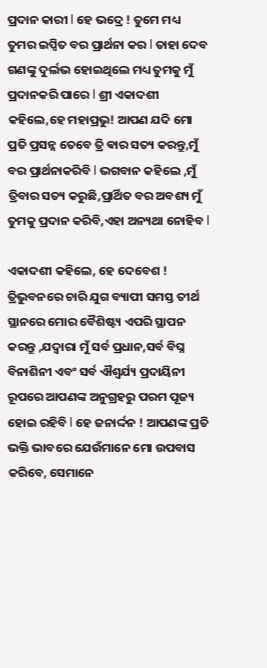ପ୍ରଦାନ କାରୀ l ହେ ଭଦ୍ରେ ! ତୁମେ ମଧ୍ୟ ତୁମର ଇପ୍ସିତ ବର ପ୍ରାର୍ଥନା କର l ତାହା ଦେବ ଗଣଙ୍କୁ ଦୁର୍ଲଭ ହୋଇଥିଲେ ମଧ୍ୟ ତୁମକୁ ମୁଁ ପ୍ରଦାନକରି ପାରେ l ଶ୍ରୀ ଏକାଦଶୀ କହିଲେ,ହେ ମହାପ୍ରଭୁ! ଆପଣ ଯଦି ମୋ ପ୍ରତି ପ୍ରସନ୍ନ ତେବେ ତ୍ରି ଵାର ସତ୍ୟ କରନ୍ତୁ,ମୁଁ ବର ପ୍ରାର୍ଥନାକରିବି l ଭଗବାନ କହିଲେ ,ମୁଁ ତ୍ରିବାର ସତ୍ୟ କରୁଛି,ପ୍ରାର୍ଥିତ ବର ଅବଶ୍ୟ ମୁଁ ତୁମକୁ ପ୍ରଦାନ କରିବି,ଏହା ଅନ୍ୟଥା ନୋହିବ l

ଏକାଦଶୀ କହିଲେ, ହେ ଦେବେଶ ! ତ୍ରିଭୁବନରେ ଚାରି ଯୁଗ ବ୍ୟାପୀ ସମସ୍ତ ତୀର୍ଥ ସ୍ଥାନରେ ମୋର ବୈଶିଷ୍ଟ୍ୟ ଏପରି ସ୍ଥାପନ କରନ୍ତୁ ,ଯଦ୍ବାରା ମୁଁ ସର୍ବ ପ୍ରଧାନ,ସର୍ବ ବିଘ୍ନ ବିନାଶିନୀ ଏବଂ ସର୍ବ ଐଶ୍ୱର୍ଯ୍ୟ ପ୍ରଦାୟିନୀ ରୂପରେ ଆପଣଙ୍କ ଅନୁଗ୍ରହରୁ ପରମ ପୂଜ୍ୟ ହୋଇ ରହିବି l ହେ ଜନାର୍ଦ୍ଦନ ! ଆପଣଙ୍କ ପ୍ରତି ଭକ୍ତି ଭାବରେ ଯେଉଁମାନେ ମୋ ଉପବାସ କରିବେ, ସେମାନେ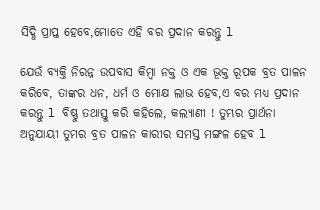ସିଦ୍ଧି ପ୍ରାପ୍ତ ହେବେ,ମୋତେ ଏହି ବର ପ୍ରଦାନ କରନ୍ତୁ l

ଯେଉଁ ବ୍ୟକ୍ତି ନିରନ୍ନ ଉପବାସ କିମ୍ବା ନକ୍ତ ଓ ଏକ ଭୂକ୍ତ ରୂପକ ବ୍ରତ ପାଳନ କରିବେ, ତାଙ୍କର ଧନ, ଧର୍ମ ଓ ମୋକ୍ଷ ଲାଭ ହେବ,ଏ ବର ମଧ୍ୟ ପ୍ରଦାନ କରନ୍ତୁ l ବିଷ୍ଣୁ ତଥାସ୍ତୁ କରି କହିଲେ, କଲ୍ୟାଣୀ ! ତୁମ୍ଭର ପ୍ରାର୍ଥନା ଅନୁଯାୟୀ ତୁମର ବ୍ରତ ପାଳନ କାରୀର ସମସ୍ତ ମଙ୍ଗଳ ହେବ l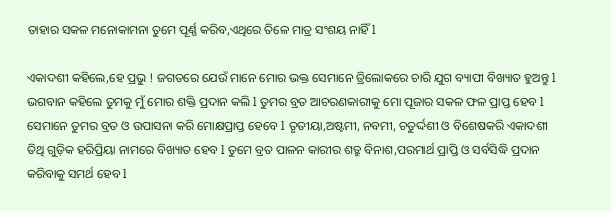ତାହାର ସକଳ ମନୋକାମନା ତୁମେ ପୂର୍ଣ୍ଣ କରିବ,ଏଥିରେ ତିଳେ ମାତ୍ର ସଂଶୟ ନାହିଁ l

ଏକାଦଶୀ କହିଲେ,ହେ ପ୍ରଭୁ ! ଜଗତରେ ଯେଉଁ ମାନେ ମୋର ଭକ୍ତ ସେମାନେ ତ୍ରିଲୋକରେ ଚାରି ଯୁଗ ବ୍ୟାପୀ ବିଖ୍ୟାତ ହୁଅନ୍ତୁ l ଭଗବାନ କହିଲେ ତୁମକୁ ମୁଁ ମୋର ଶକ୍ତି ପ୍ରଦାନ କଲି l ତୁମର ବ୍ରତ ଆଚରଣକାରୀକୁ ମୋ ପୂଜାର ସକଳ ଫଳ ପ୍ରାପ୍ତ ହେବ l ସେମାନେ ତୁମର ବ୍ରତ ଓ ଉପାସନା କରି ମୋକ୍ଷପ୍ରାପ୍ତ ହେବେ l ତୃତୀୟା,ଅଷ୍ଟମୀ, ନବମୀ, ଚତୁର୍ଦ୍ଦଶୀ ଓ ବିଶେଷକରି ଏକାଦଶୀ ତିଥି ଗୁଡ଼ିକ ହରିପ୍ରିୟା ନାମରେ ବିଖ୍ୟାତ ହେବ l ତୁମେ ବ୍ରତ ପାଳନ କାରୀର ଶତ୍ରୁ ବିନାଶ,ପରମାର୍ଥ ପ୍ରାପ୍ତି ଓ ସର୍ବସିଦ୍ଧି ପ୍ରଦାନ କରିବାକୁ ସମର୍ଥ ହେବ l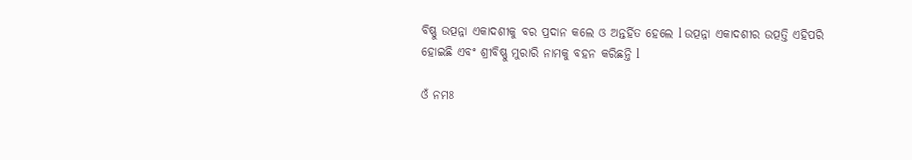ବିଷ୍ଣୁ ଉତ୍ପନ୍ନା ଏକାଦଶୀକୁ ବର ପ୍ରଦାନ କଲେ ଓ ଅନ୍ତର୍ହିତ ହେଲେ l ଉତ୍ପନ୍ନା ଏକାଦଶୀର ଉତ୍ପତ୍ତି ଏହିପରି ହୋଇଛି ଏବଂ ଶ୍ରୀବିଷ୍ଣୁ ମୁରାରି ନାମକୁ ବହନ କରିଛନ୍ତି l

ଓଁ ନମଃ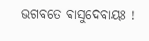ଭଗବତେ ଵାସୁଦେବାୟଃ !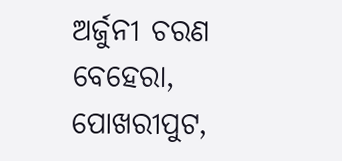ଅର୍ଜୁନୀ ଚରଣ ବେହେରା,
ପୋଖରୀପୁଟ,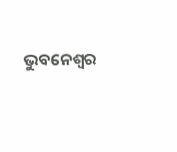ଭୁବନେଶ୍ୱର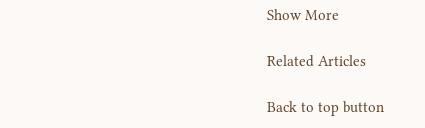Show More

Related Articles

Back to top button